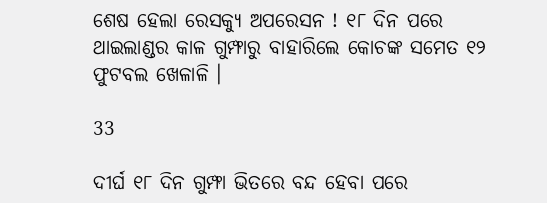ଶେଷ ହେଲା ରେସକ୍ୟୁ ଅପରେସନ ! ୧୮ ଦିନ ପରେ ଥାଇଲାଣ୍ଡର କାଳ ଗୁମ୍ଫାରୁ ବାହାରିଲେ କୋଚଙ୍କ ସମେତ ୧୨ ଫୁଟବଲ ଖେଳାଳି ।

33

ଦୀର୍ଘ ୧୮ ଦିନ ଗୁମ୍ଫା ଭିତରେ ବନ୍ଦ ହେବା ପରେ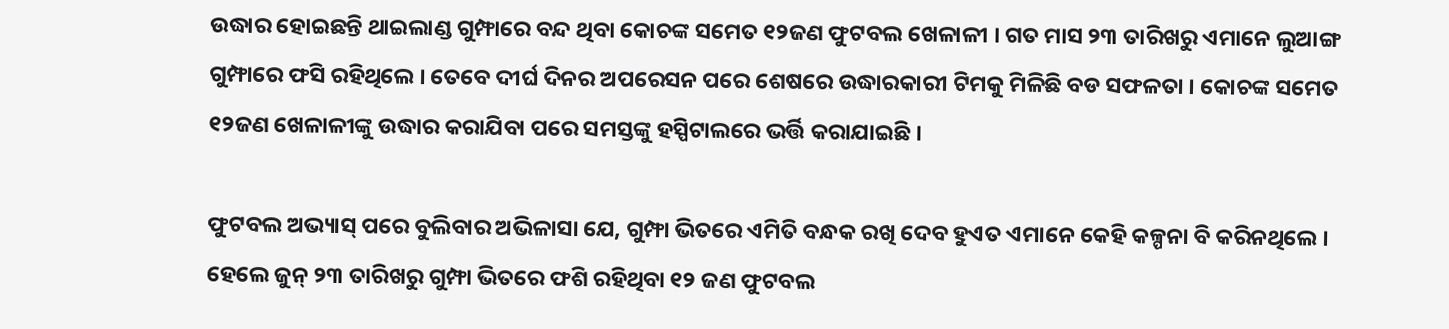ଉଦ୍ଧାର ହୋଇଛନ୍ତି ଥାଇଲାଣ୍ଡ ଗୁମ୍ଫାରେ ବନ୍ଦ ଥିବା କୋଚଙ୍କ ସମେତ ୧୨ଜଣ ଫୁଟବଲ ଖେଳାଳୀ । ଗତ ମାସ ୨୩ ତାରିଖରୁ ଏମାନେ ଲୁଆଙ୍ଗ ଗୁମ୍ଫାରେ ଫସି ରହିଥିଲେ । ତେବେ ଦୀର୍ଘ ଦିନର ଅପରେସନ ପରେ ଶେଷରେ ଉଦ୍ଧାରକାରୀ ଟିମକୁ ମିଳିଛି ବଡ ସଫଳତା । କୋଚଙ୍କ ସମେତ ୧୨ଜଣ ଖେଳାଳୀଙ୍କୁ ଉଦ୍ଧାର କରାଯିବା ପରେ ସମସ୍ତଙ୍କୁ ହସ୍ପିଟାଲରେ ଭର୍ତ୍ତି କରାଯାଇଛି ।

ଫୁଟବଲ ଅଭ୍ୟାସ୍ ପରେ ବୁଲିବାର ଅଭିଳାସା ଯେ, ଗୁମ୍ଫା ଭିତରେ ଏମିତି ବନ୍ଧକ ରଖି ଦେବ ହୁଏତ ଏମାନେ କେହି କଳ୍ପନା ବି କରିନଥିଲେ । ହେଲେ ଜୁନ୍ ୨୩ ତାରିଖରୁ ଗୁମ୍ଫା ଭିତରେ ଫଶି ରହିଥିବା ୧୨ ଜଣ ଫୁଟବଲ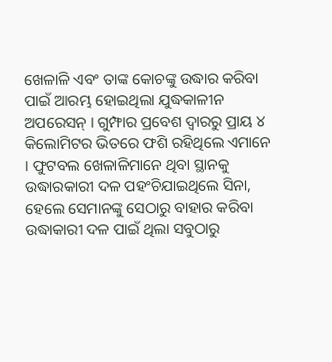ଖେଳାଳି ଏବଂ ତାଙ୍କ କୋଚଙ୍କୁ ଉଦ୍ଧାର କରିବା ପାଇଁ ଆରମ୍ଭ ହୋଇଥିଲା ଯୁଦ୍ଧକାଳୀନ ଅପରେସନ୍ । ଗୁମ୍ଫାର ପ୍ରବେଶ ଦ୍ୱାରରୁ ପ୍ରାୟ ୪ କିଲୋମିଟର ଭିତରେ ଫଶି ରହିଥିଲେ ଏମାନେ । ଫୁଟବଲ ଖେଳାଳିମାନେ ଥିବା ସ୍ଥାନକୁ ଉଦ୍ଧାରକାରୀ ଦଳ ପହଂଚିଯାଇଥିଲେ ସିନା, ହେଲେ ସେମାନଙ୍କୁ ସେଠାରୁ ବାହାର କରିବା ଉଦ୍ଧାକାରୀ ଦଳ ପାଇଁ ଥିଲା ସବୁଠାରୁ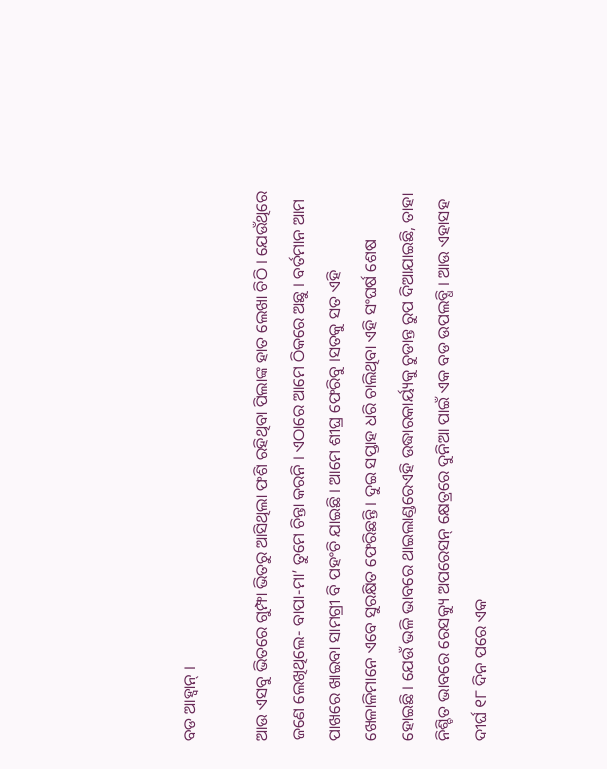ବଡ ଆହ୍ୱାନ୍ ।

ଆଉ ଏସବୁ ଭିତରେ ଗୁମ୍ଫା ଭିତରୁ ଆସିଥିଲା ଫଶି ରହିଥିବା ପିଲାଙ୍କ ହାତ ଲେଖା ଚିଠି । ଯେଉଁଥିରେ ଜଣେ ଲେଖିଥିଲେ- ବାପା-ମା’ ତୁମେ ଚିନ୍ତା କରନି । ଏଠାରେ ଆମେ ଠିକରେ ଅଛୁ । ବର୍ତମାନ ଆମ ପାଖରେ ଖାଇବା ସାମଗ୍ରୀ ବି ପହଂଚି ଯାଇଛି । ଆମେ ଶୀଘ୍ର ଫେରିବୁ ।ସତକୁ ସତ ଏହି ଖେଳାଳିମାନେ ଏବେ ସୁରକ୍ଷିତ ଫେରିଛନ୍ତି । ଦୁଇ ସପ୍ତାହ ଧରି ଚାଲିଥିବା ଏହି ସଂଘର୍ଷ ଶେଷ ହୋଇଛି । ଯେଉଁ ଭଳି ଭାବରେ ଥାଇଲାଣ୍ଡରେଏହି ଉଦ୍ଧାରକାର୍ୟ୍ୟକୁ ଚୁଡାନ୍ତ ରୁପ ଦିଆଯାଇଛି, ତାହା ନିଶ୍ଚିତ ଭାବରେ ରେସକ୍ୟୁ ଅପରେସନ୍ କ୍ଷେତ୍ରରେ ଦୁନିଆ ପାଇଁ ଏକ ବଡ ଉପଲବ୍ଧି । ଆଉ ଏହାସହ ଦୀର୍ଘ ୧୮ ଦିନ ପରେ ଏକ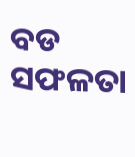ବଡ ସଫଳତା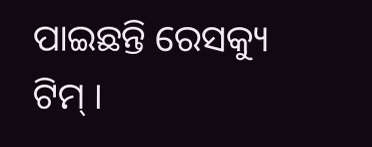ପାଇଛନ୍ତି ରେସକ୍ୟୁ ଟିମ୍ ।